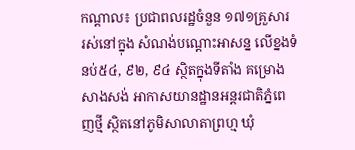កណ្ដាល៖ ប្រជាពលរដ្ឋចំនួន ១៧១គ្រួសារ រស់នៅក្នុង សំណង់បណ្តោះអាសន្ន លើខ្នងទំនប់៥៤, ៩២, ៩៤ ស្ថិតក្នុងទីតាំង គម្រោងសាងសង់ អាកាសយានដ្ឋានអន្តរជាតិភ្នំពេញថ្មី ស្ថិតនៅភូមិសាលាតាព្រហ្ម ឃុំ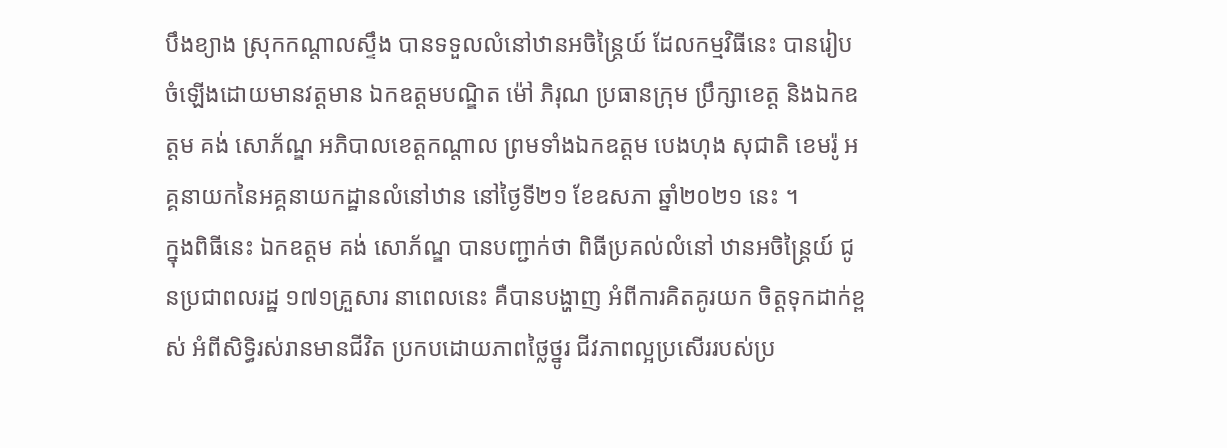បឹងខ្យាង ស្រុកកណ្តាលស្ទឹង បានទទួលលំនៅឋានអចិន្ត្រៃយ៍ ដែលកម្មវិធីនេះ បានរៀបចំឡើងដោយមានវត្តមាន ឯកឧត្តមបណ្ឌិត ម៉ៅ ភិរុណ ប្រធានក្រុម ប្រឹក្សាខេត្ត និងឯកឧត្តម គង់ សោភ័ណ្ឌ អភិបាលខេត្តកណ្តាល ព្រមទាំងឯកឧត្តម បេងហុង សុជាតិ ខេមរ៉ូ អគ្គនាយកនៃអគ្គនាយកដ្ឋានលំនៅឋាន នៅថ្ងៃទី២១ ខែឧសភា ឆ្នាំ២០២១ នេះ ។
ក្នុងពិធីនេះ ឯកឧត្តម គង់ សោភ័ណ្ឌ បានបញ្ជាក់ថា ពិធីប្រគល់លំនៅ ឋានអចិន្រ្តៃយ៍ ជូនប្រជាពលរដ្ឋ ១៧១គ្រួសារ នាពេលនេះ គឺបានបង្ហាញ អំពីការគិតគូរយក ចិត្តទុកដាក់ខ្ពស់ អំពីសិទ្ធិរស់រានមានជីវិត ប្រកបដោយភាពថ្លៃថ្នូរ ជីវភាពល្អប្រសើររបស់ប្រ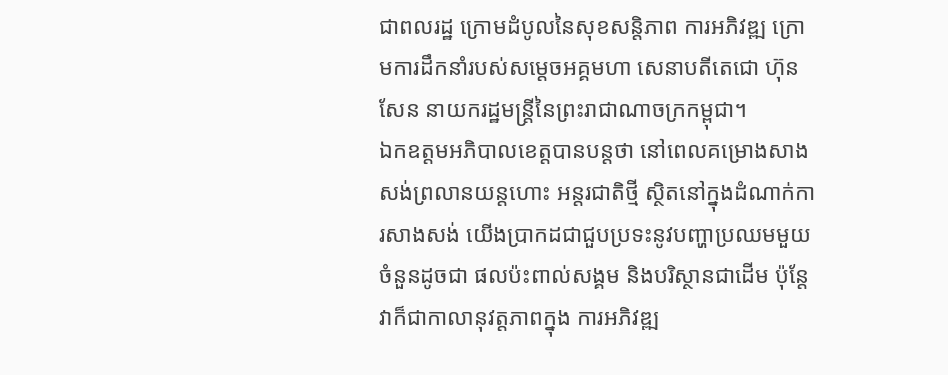ជាពលរដ្ឋ ក្រោមដំបូលនៃសុខសន្តិភាព ការអភិវឌ្ឍ ក្រោមការដឹកនាំរបស់សម្តេចអគ្គមហា សេនាបតីតេជោ ហ៊ុន សែន នាយករដ្ឋមន្រ្តីនៃព្រះរាជាណាចក្រកម្ពុជា។
ឯកឧត្តមអភិបាលខេត្តបានបន្តថា នៅពេលគម្រោងសាងសង់ព្រលានយន្តហោះ អន្តរជាតិថ្មី ស្ថិតនៅក្នុងដំណាក់ការសាងសង់ យើងប្រាកដជាជួបប្រទះនូវបញ្ហាប្រឈមមួយ ចំនួនដូចជា ផលប៉ះពាល់សង្គម និងបរិស្ថានជាដើម ប៉ុន្តែវាក៏ជាកាលានុវត្តភាពក្នុង ការអភិវឌ្ឍ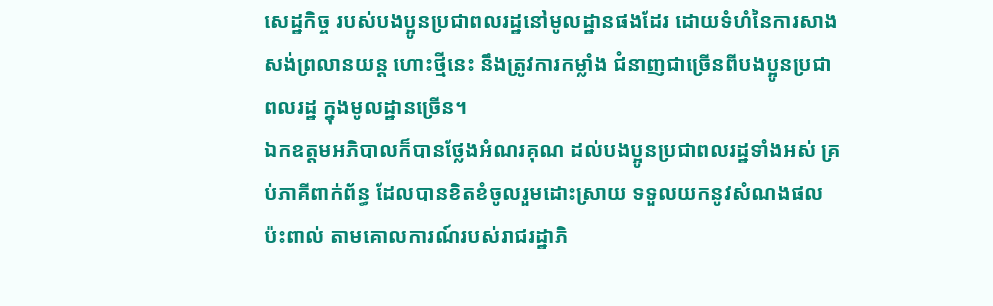សេដ្ឋកិច្ច របស់បងប្អូនប្រជាពលរដ្ឋនៅមូលដ្ឋានផងដែរ ដោយទំហំនៃការសាង សង់ព្រលានយន្ត ហោះថ្មីនេះ នឹងត្រូវការកម្លាំង ជំនាញជាច្រើនពីបងប្អូនប្រជាពលរដ្ឋ ក្នុងមូលដ្ឋានច្រើន។
ឯកឧត្តមអភិបាលក៏បានថ្លែងអំណរគុណ ដល់បងប្អូនប្រជាពលរដ្ឋទាំងអស់ គ្រប់ភាគីពាក់ព័ន្ធ ដែលបានខិតខំចូលរួមដោះស្រាយ ទទួលយកនូវសំណងផលប៉ះពាល់ តាមគោលការណ៍របស់រាជរដ្ឋាភិ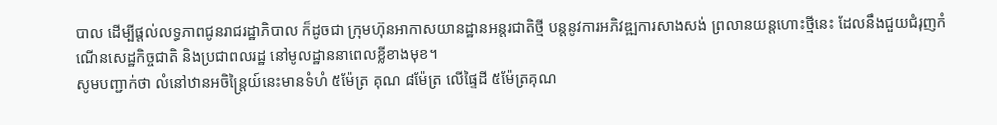បាល ដើម្បីផ្តល់លទ្ធភាពជូនរាជរដ្ឋាភិបាល ក៏ដូចជា ក្រុមហ៊ុនអាកាសយានដ្ឋានអន្តរជាតិថ្មី បន្តនូវការអភិវឌ្ឍការសាងសង់ ព្រលានយន្តហោះថ្មីនេះ ដែលនឹងជួយជំរុញកំណើនសេដ្ឋកិច្ចជាតិ និងប្រជាពលរដ្ឋ នៅមូលដ្ឋាននាពេលខ្លីខាងមុខ។
សូមបញ្ជាក់ថា លំនៅឋានអចិន្ត្រៃយ៍នេះមានទំហំ ៥ម៉ែត្រ គុណ ៨ម៉ែត្រ លើផ្ទៃដី ៥ម៉ែត្រគុណ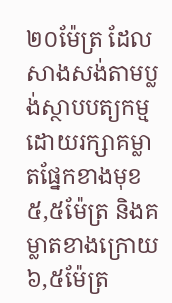២០ម៉ែត្រ ដែលសាងសង់តាមប្លង់ស្ថាបបត្យកម្មដោយរក្សាគម្លាតផ្នែកខាងមុខ ៥,៥ម៉ែត្រ និងគម្លាតខាងក្រោយ ៦,៥ម៉ែត្រ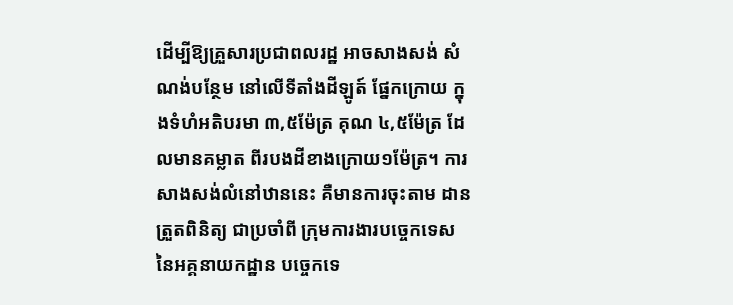ដើម្បីឱ្យគ្រួសារប្រជាពលរដ្ឋ អាចសាងសង់ សំណង់បន្ថែម នៅលើទីតាំងដីឡូត៍ ផ្នែកក្រោយ ក្នុងទំហំអតិបរមា ៣,៥ម៉ែត្រ គុណ ៤,៥ម៉ែត្រ ដែលមានគម្លាត ពីរបងដីខាងក្រោយ១ម៉ែត្រ។ ការសាងសង់លំនៅឋាននេះ គឺមានការចុះតាម ដានត្រួតពិនិត្យ ជាប្រចាំពី ក្រុមការងារបច្ចេកទេស នៃអគ្គនាយកដ្ឋាន បច្ចេកទេ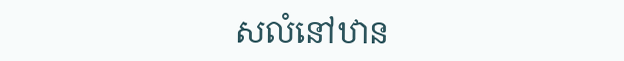សលំនៅឋាន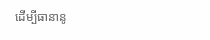ដើម្បីធានានូ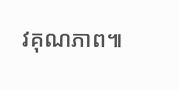វគុណភាព៕